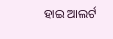ହାଇ ଆଲର୍ଟ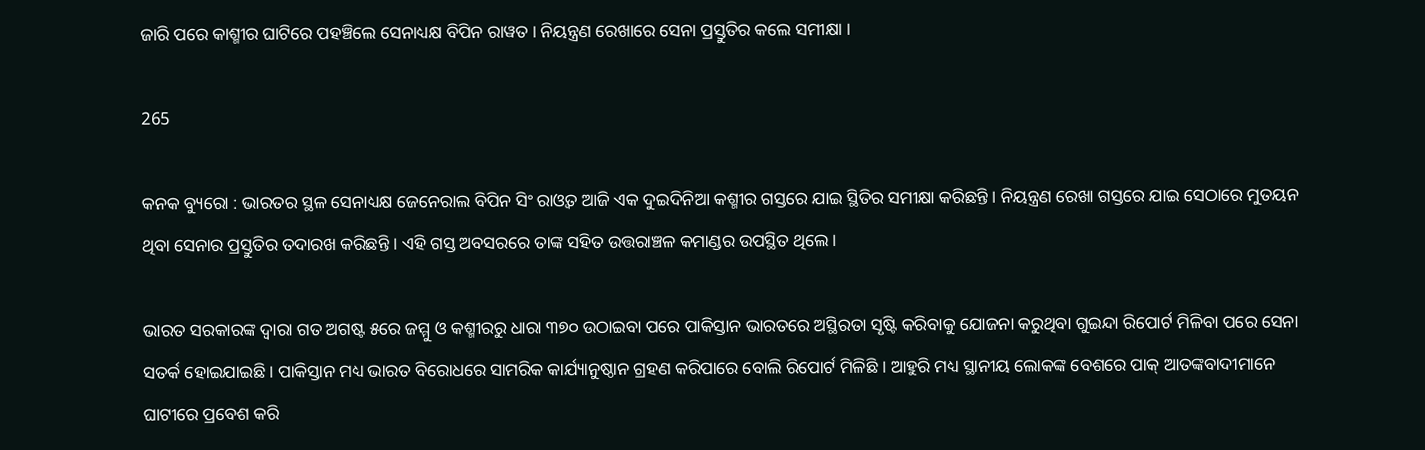ଜାରି ପରେ କାଶ୍ମୀର ଘାଟିରେ ପହଞ୍ଚିଲେ ସେନାଧ୍ୟକ୍ଷ ବିପିନ ରାୱତ । ନିୟନ୍ତ୍ରଣ ରେଖାରେ ସେନା ପ୍ରସ୍ତୁତିର କଲେ ସମୀକ୍ଷା ।

265

କନକ ବ୍ୟୁରୋ : ଭାରତର ସ୍ଥଳ ସେନାଧ୍ୟକ୍ଷ ଜେନେରାଲ ବିପିନ ସିଂ ରାଓ୍ଵତ ଆଜି ଏକ ଦୁଇଦିନିଆ କଶ୍ମୀର ଗସ୍ତରେ ଯାଇ ସ୍ଥିତିର ସମୀକ୍ଷା କରିଛନ୍ତି । ନିୟନ୍ତ୍ରଣ ରେଖା ଗସ୍ତରେ ଯାଇ ସେଠାରେ ମୁତୟନ ଥିବା ସେନାର ପ୍ରସ୍ତୁତିର ତଦାରଖ କରିଛନ୍ତି । ଏହି ଗସ୍ତ ଅବସରରେ ତାଙ୍କ ସହିତ ଉତ୍ତରାଞ୍ଚଳ କମାଣ୍ଡର ଉପସ୍ଥିତ ଥିଲେ ।

ଭାରତ ସରକାରଙ୍କ ଦ୍ୱାରା ଗତ ଅଗଷ୍ଟ ୫ରେ ଜମ୍ମୁ ଓ କଶ୍ମୀରରୁ ଧାରା ୩୭୦ ଉଠାଇବା ପରେ ପାକିସ୍ତାନ ଭାରତରେ ଅସ୍ଥିରତା ସୃଷ୍ଟି କରିବାକୁ ଯୋଜନା କରୁଥିବା ଗୁଇନ୍ଦା ରିପୋର୍ଟ ମିଳିବା ପରେ ସେନା ସତର୍କ ହୋଇଯାଇଛି । ପାକିସ୍ତାନ ମଧ୍ୟ ଭାରତ ବିରୋଧରେ ସାମରିକ କାର୍ଯ୍ୟାନୁଷ୍ଠାନ ଗ୍ରହଣ କରିପାରେ ବୋଲି ରିପୋର୍ଟ ମିଳିଛି । ଆହୁରି ମଧ୍ୟ ସ୍ଥାନୀୟ ଲୋକଙ୍କ ବେଶରେ ପାକ୍‌ ଆତଙ୍କବାଦୀମାନେ ଘାଟୀରେ ପ୍ରବେଶ କରି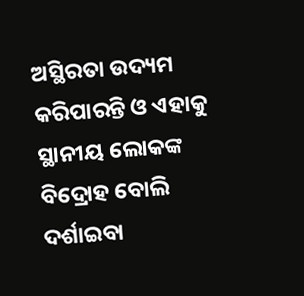ଅସ୍ଥିରତା ଉଦ୍ୟମ କରିପାରନ୍ତି ଓ ଏହାକୁ ସ୍ଥାନୀୟ ଲୋକଙ୍କ ବିଦ୍ରୋହ ବୋଲି ଦର୍ଶାଇବା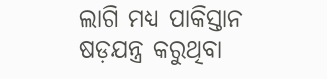ଲାଗି ମଧ୍ୟ ପାକିସ୍ତାନ ଷଡ଼ଯନ୍ତ୍ର କରୁଥିବା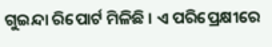ଗୁଇନ୍ଦା ରିପୋର୍ଟ ମିଳିଛି । ଏ ପରିପ୍ରେକ୍ଷୀରେ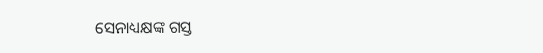ସେନାଧ୍ୟକ୍ଷଙ୍କ ଗସ୍ତ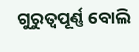ଗୁରୁତ୍ୱପୂର୍ଣ୍ଣ ବୋଲି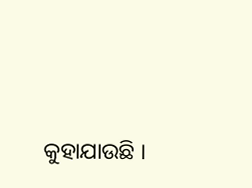କୁହାଯାଉଛି ।